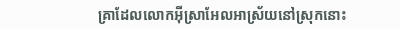គ្រាដែលលោកអ៊ីស្រាអែលអាស្រ័យនៅស្រុកនោះ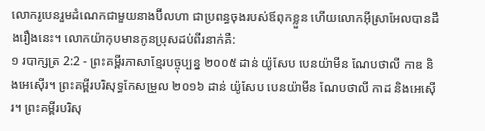លោករូបេនរួមដំណេកជាមួយនាងប៊ីលហា ជាប្រពន្ធចុងរបស់ឪពុកខ្លួន ហើយលោកអ៊ីស្រាអែលបានដឹងរឿងនេះ។ លោកយ៉ាកុបមានកូនប្រុសដប់ពីរនាក់គឺ:
១ របាក្សត្រ 2:2 - ព្រះគម្ពីរភាសាខ្មែរបច្ចុប្បន្ន ២០០៥ ដាន់ យ៉ូសែប បេនយ៉ាមីន ណែបថាលី កាឌ និងអេស៊ើរ។ ព្រះគម្ពីរបរិសុទ្ធកែសម្រួល ២០១៦ ដាន់ យ៉ូសែប បេនយ៉ាមីន ណែបថាលី កាដ និងអេស៊ើរ។ ព្រះគម្ពីរបរិសុ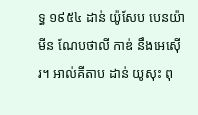ទ្ធ ១៩៥៤ ដាន់ យ៉ូសែប បេនយ៉ាមីន ណែបថាលី កាឌ់ នឹងអេស៊ើរ។ អាល់គីតាប ដាន់ យូសុះ ពុ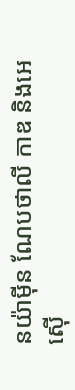នយ៉ាម៉ីន ណែបថាលី កាឌ និងអេស៊ើ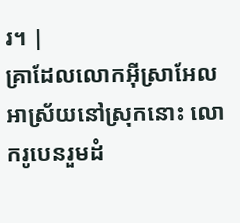រ។ |
គ្រាដែលលោកអ៊ីស្រាអែលអាស្រ័យនៅស្រុកនោះ លោករូបេនរួមដំ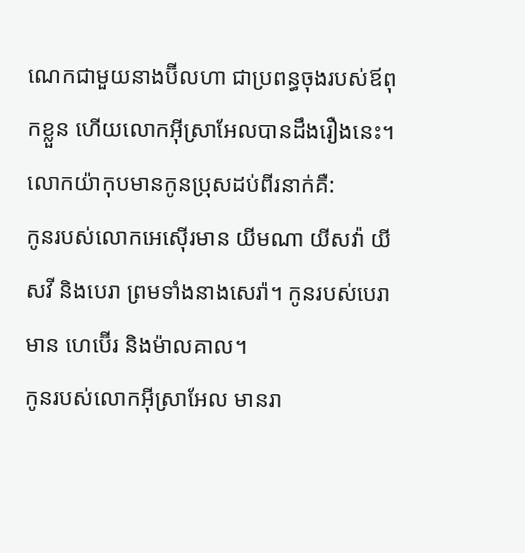ណេកជាមួយនាងប៊ីលហា ជាប្រពន្ធចុងរបស់ឪពុកខ្លួន ហើយលោកអ៊ីស្រាអែលបានដឹងរឿងនេះ។ លោកយ៉ាកុបមានកូនប្រុសដប់ពីរនាក់គឺ:
កូនរបស់លោកអេស៊ើរមាន យីមណា យីសវ៉ា យីសវី និងបេរា ព្រមទាំងនាងសេរ៉ា។ កូនរបស់បេរាមាន ហេប៊ើរ និងម៉ាលគាល។
កូនរបស់លោកអ៊ីស្រាអែល មានរា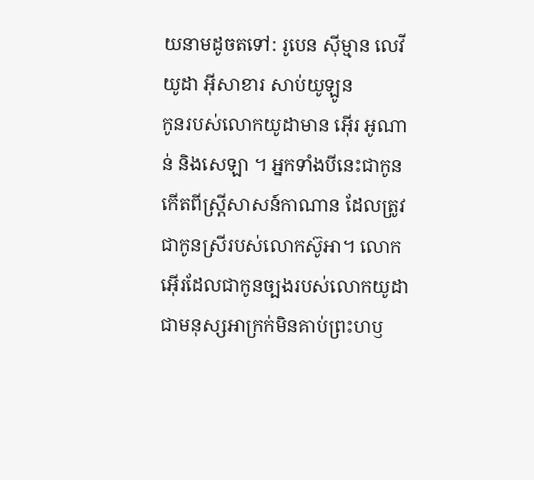យនាមដូចតទៅ: រូបេន ស៊ីម្មាន លេវី យូដា អ៊ីសាខារ សាប់យូឡូន
កូនរបស់លោកយូដាមាន អ៊ើរ អូណាន់ និងសេឡា ។ អ្នកទាំងបីនេះជាកូនកើតពីស្ត្រីសាសន៍កាណាន ដែលត្រូវជាកូនស្រីរបស់លោកស៊ូអា។ លោកអ៊ើរដែលជាកូនច្បងរបស់លោកយូដា ជាមនុស្សអាក្រក់មិនគាប់ព្រះហឫ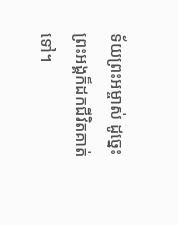ទ័យព្រះអម្ចាស់ ដូច្នេះ ព្រះអង្គក៏ដកជីវិតគាត់ទៅ។